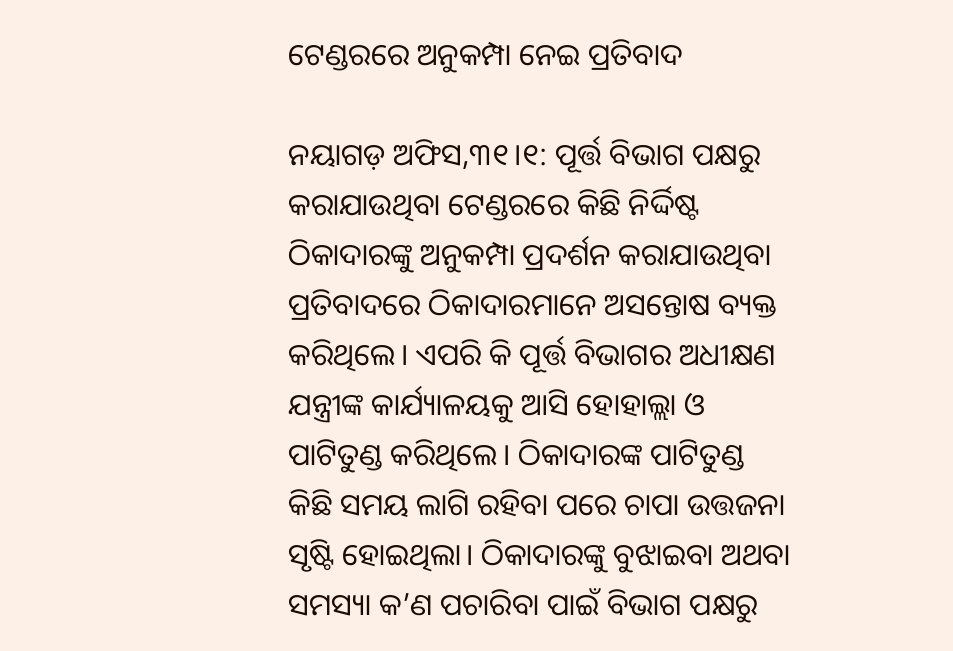ଟେଣ୍ଡରରେ ଅନୁକମ୍ପା ନେଇ ପ୍ରତିବାଦ

ନୟାଗଡ଼ ଅଫିସ,୩୧।୧: ପୂର୍ତ୍ତ ବିଭାଗ ପକ୍ଷରୁ କରାଯାଉଥିବା ଟେଣ୍ଡରରେ କିଛି ନିର୍ଦ୍ଦିଷ୍ଟ ଠିକାଦାରଙ୍କୁ ଅନୁକମ୍ପା ପ୍ରଦର୍ଶନ କରାଯାଉଥିବା ପ୍ରତିବାଦରେ ଠିକାଦାରମାନେ ଅସନ୍ତୋଷ ବ୍ୟକ୍ତ କରିଥିଲେ। ଏପରି କି ପୂର୍ତ୍ତ ବିଭାଗର ଅଧୀକ୍ଷଣ ଯନ୍ତ୍ରୀଙ୍କ କାର୍ଯ୍ୟାଳୟକୁ ଆସି ହୋହାଲ୍ଲା ଓ ପାଟିତୁଣ୍ଡ କରିଥିଲେ। ଠିକାଦାରଙ୍କ ପାଟିତୁଣ୍ଡ କିଛି ସମୟ ଲାଗି ରହିବା ପରେ ଚାପା ଉତ୍ତଜନା ସୃଷ୍ଟି ହୋଇଥିଲା। ଠିକାଦାରଙ୍କୁ ବୁଝାଇବା ଅଥବା ସମସ୍ୟା କ’ଣ ପଚାରିବା ପାଇଁ ବିଭାଗ ପକ୍ଷରୁ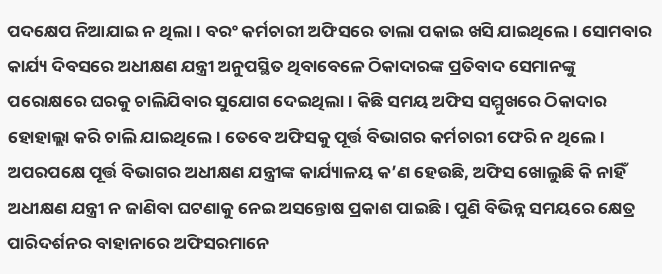ପଦକ୍ଷେପ ନିଆଯାଇ ନ ଥିଲା। ବରଂ କର୍ମଚାରୀ ଅଫିସରେ ତାଲା ପକାଇ ଖସି ଯାଇଥିଲେ। ସୋମବାର କାର୍ଯ୍ୟ ଦିବସରେ ଅଧୀକ୍ଷଣ ଯନ୍ତ୍ରୀ ଅନୁପସ୍ଥିତ ଥିବାବେଳେ ଠିକାଦାରଙ୍କ ପ୍ରତିବାଦ ସେମାନଙ୍କୁ ପରୋକ୍ଷରେ ଘରକୁ ଚାଲିଯିବାର ସୁଯୋଗ ଦେଇଥିଲା। କିଛି ସମୟ ଅଫିସ ସମ୍ମୁଖରେ ଠିକାଦାର ହୋହାଲ୍ଲା କରି ଚାଲି ଯାଇଥିଲେ। ତେବେ ଅଫିସକୁ ପୂର୍ତ୍ତ ବିଭାଗର କର୍ମଚାରୀ ଫେରି ନ ଥିଲେ। ଅପରପକ୍ଷେ ପୂର୍ତ୍ତ ବିଭାଗର ଅଧୀକ୍ଷଣ ଯନ୍ତ୍ରୀଙ୍କ କାର୍ଯ୍ୟାଳୟ କ’ଣ ହେଉଛି, ଅଫିସ ଖୋଲୁଛି କି ନାହିଁ ଅଧୀକ୍ଷଣ ଯନ୍ତ୍ରୀ ନ ଜାଣିବା ଘଟଣାକୁ ନେଇ ଅସନ୍ତୋଷ ପ୍ରକାଶ ପାଇଛି। ପୁଣି ବିଭିନ୍ନ ସମୟରେ କ୍ଷେତ୍ର ପାରିଦର୍ଶନର ବାହାନାରେ ଅଫିସରମାନେ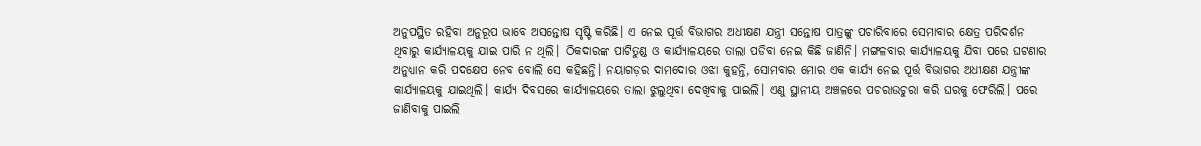ଅନୁପସ୍ଥିତ ରହିବା ଅନୁରୂପ ଭାବେ ଅସନ୍ତୋଷ ସୃଷ୍ଟି କରିଛି। ଏ ନେଇ ପୂର୍ତ୍ତ ବିଭାଗର ଅଧୀକ୍ଷଣ ଯନ୍ତ୍ରୀ ସନ୍ତୋଷ ପାତ୍ରଙ୍କୁ ପଚାରିବାରେ ସେମାବାର କ୍ଷେତ୍ର ପରିଦର୍ଶନ ଥିବାରୁ କାର୍ଯ୍ୟାଳୟକୁ ଯାଇ ପାରି ନ ଥିଲି। ଠିକଦାରଙ୍କ ପାଟିତୁଣ୍ଡ ଓ କାର୍ଯ୍ୟାଳୟରେ ତାଲା ପଡିବା ନେଇ କିଛି ଜାଣିନି। ମଙ୍ଗଳବାର କାର୍ଯ୍ୟାଳୟକୁ ଯିବା ପରେ ଘଟଣାର ଅନୁଧ୍ୟାନ କରି ପଦକ୍ଷେପ ନେବ ବୋଲି ସେ କହିଛନ୍ତି। ନୟାଗଡ଼ର ଦାମଦୋର ଓଝା କୁହନ୍ତି, ସୋମବାର ମୋର ଏକ କାର୍ଯ୍ୟ ନେଇ ପୂର୍ତ୍ତ ବିଭାଗର ଅଧୀକ୍ଷଣ ଯନ୍ତ୍ରୀଙ୍କ କାର୍ଯ୍ୟାଳୟକୁ ଯାଇଥିଲି। କାର୍ଯ୍ୟ ଦିବସରେ କାର୍ଯ୍ୟାଳୟରେ ତାଲା ଝୁଲୁଥିବା ଦେଖିବାକୁ ପାଇଲି। ଏଣୁ ସ୍ଥାନୀୟ ଅଞ୍ଚଳରେ ପଚରାଉଚୁରା କରି ଘରକୁ ଫେରିଲି। ପରେ ଜାଣିବାକୁ ପାଇଲି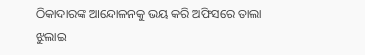ଠିକାଦାରଙ୍କ ଆନ୍ଦୋଳନକୁ ଭୟ କରି ଅଫିସରେ ତାଲା ଝୁଲାଇ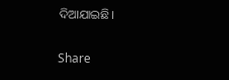ଦିଆଯାଇଛି।

Share